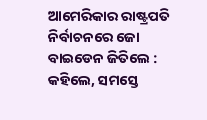ଆମେରିକାର ରାଷ୍ଟ୍ରପତି ନିର୍ବାଚନରେ ଜୋ ବାଇଡେନ ଜିତିଲେ : କହିଲେ, ସମସ୍ତେ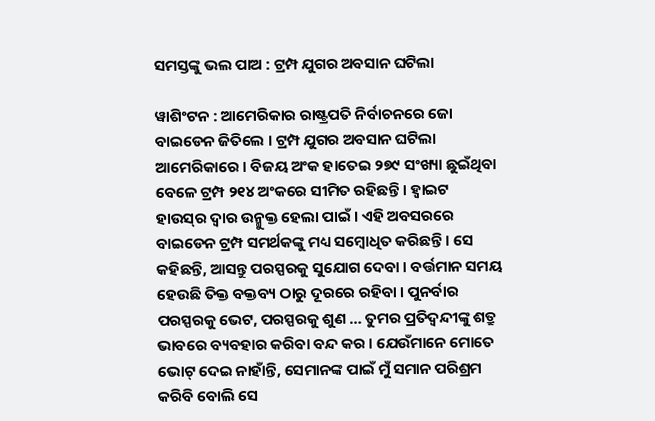ସମସ୍ତଙ୍କୁ ଭଲ ପାଅ : ଟ୍ର‌ମ୍ପ ଯୁଗର ଅବସାନ ଘଟିଲା

ୱାଶିଂଟନ : ଆମେରିକାର ରାଷ୍ଟ୍ରପତି ନିର୍ବାଚନରେ ଜୋ ବାଇଡେନ ଜିତିଲେ । ଟ୍ର‌ମ୍ପ ଯୁଗର ଅବସାନ ଘଟିଲା ଆମେରିକାରେ । ବିଜୟ ଅଂକ ହାତେଇ ୨୭୯ ସଂଖ୍ୟା ଛୁଇଁଥିବା ବେଳେ ଟ୍ର‌ମ୍ପ ୨୧୪ ଅଂକରେ ସୀମିତ ରହିଛ‌ନ୍ତି । ‌ହ୍ୱାଇଟ ହାଉସ୍‌ର ‌ଦ୍ୱାର ଉନ୍ମୁକ୍ତ ହେଲା ପାଇଁ । ଏହି ଅବସରରେ ବାଇଡେନ ଟ୍ରମ୍ପ ସମର୍ଥକଙ୍କୁ ମଧ୍ୟ ସମ୍ବୋଧିତ କରିଛନ୍ତି । ସେ କହିଛନ୍ତି, ଆସନ୍ତୁ ପରସ୍ପରକୁ ସୁଯୋଗ ଦେବା । ବର୍ତ୍ତମାନ ସମୟ ହେଉଛି ତିକ୍ତ ବକ୍ତବ୍ୟ ଠାରୁ ଦୂରରେ ରହିବା । ପୁନର୍ବାର ପରସ୍ପରକୁ ଭେଟ, ପରସ୍ପରକୁ ଶୁଣ … ତୁମର ପ୍ରତିଦ୍ୱନ୍ଦୀଙ୍କୁ ଶତ୍ରୁ ଭାବରେ ବ୍ୟବହାର କରିବା ବନ୍ଦ କର । ଯେଉଁମାନେ ମୋତେ ଭୋଟ୍ ଦେଇ ନାହାଁନ୍ତି, ସେମାନଙ୍କ ପାଇଁ ମୁଁ ସମାନ ପରିଶ୍ରମ କରିବି ବୋଲି ସେ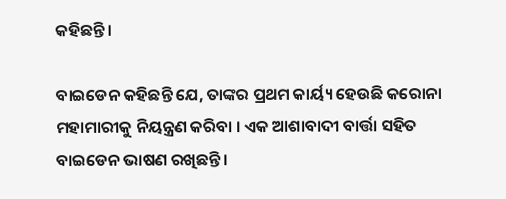କହିଛନ୍ତି ।

ବାଇଡେନ କହିଛନ୍ତି ଯେ, ତାଙ୍କର ପ୍ରଥମ କାର୍ୟ୍ୟ ହେଉଛି କରୋନା ମହାମାରୀକୁ ନିୟନ୍ତ୍ରଣ କରିବା । ଏକ ଆଶାବାଦୀ ବାର୍ତ୍ତା ସହିତ ବାଇଡେନ ଭାଷଣ ରଖିଛ‌ନ୍ତି ।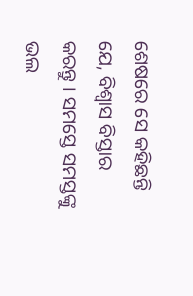ଶେଷରେ ସେ କହିଛନ୍ତି ଯେ, ବିଶ୍ୱାସ ବିସ୍ତାର କରନ୍ତୁ । ସମସ୍ତେ ସମସ୍ତଙ୍କୁ ଭଲ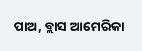ପାଅ, ବ୍ଲାସ ଆମେରିକା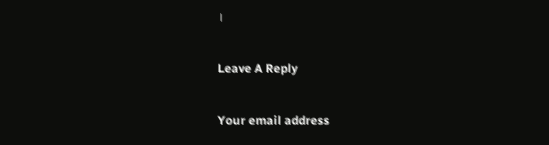।

Leave A Reply

Your email address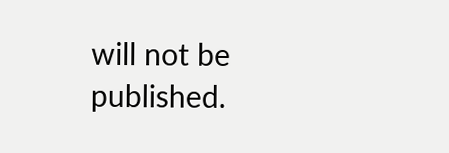will not be published.